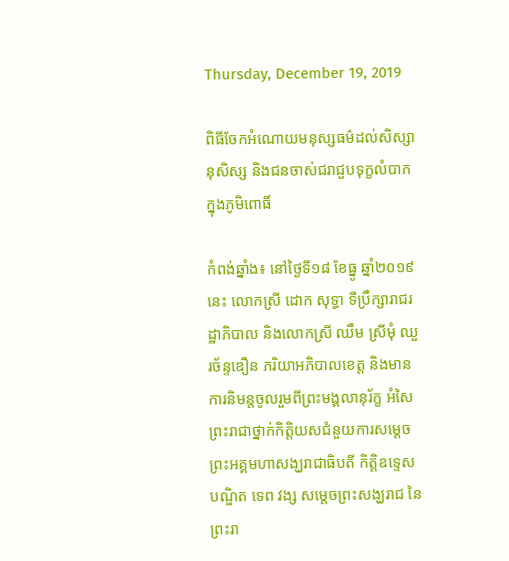Thursday, December 19, 2019

ពិធីចែកអំណោយមនុស្សធម៌ដល់សិស្សានុសិស្ស និងជនចាស់ជរាជួបទុក្ខលំបាកក្នុងភូមិពោធិ៍

កំពង់ឆ្នាំង៖ នៅថ្ងៃទី១៨ ខែធ្នូ ឆ្នាំ២០១៩នេះ លោកស្រី ដោក សុទ្ធា ទីប្រឹក្សារាជរដ្ឋាភិបាល និងលោកស្រី ឈឹម ស្រីមុំ ឈួរច័ន្ទឌឿន ភរិយាអភិបាលខេត្ត និងមានការនិមន្តចូលរួមពីព្រះមង្គលានុរ័ក្ខ អំសៃ ព្រះរាជាថ្នាក់កិត្តិយសជំនួយការសម្តេចព្រះអគ្គមហាសង្ឃរាជាធិបតី កិត្តិឧទ្ទេសបណ្ឌិត ទេព វង្ស សម្តេចព្រះសង្ឃរាជ នៃព្រះរា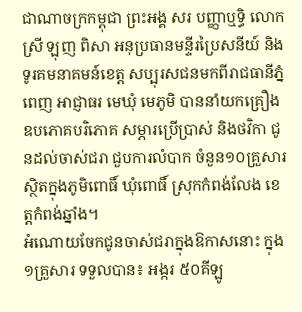ជាណាចក្រកម្ពុជា ព្រះអង្គ សរ បញ្ញាឬទ្ធិ លោកស្រី ឡុញ ពិសា អនុប្រធានមន្ទីរប្រៃសនីយ៍ និងទូរគមនាគមន៍ខេត្ត សប្បុរសជនមកពីរាជធានីភ្នំពេញ អាជ្ញាធរ មេឃុំ មេភូមិ បាននាំយកគ្រឿងឧបភោគបរិភោគ សម្ភារប្រើប្រាស់ និងថវិកា ជូនដល់ចាស់ជរា ជួបការលំបាក ចំនួន១០គ្រួសារ ស្ថិតក្នុងភូមិពោធិ៍ ឃុំពោធិ៍ ស្រុកកំពង់លែង ខេត្តកំពង់ឆ្នាំង។
អំណោយចែកជូនចាស់ជរាក្នុងឱកាសនោះ ក្នុង ១គ្រួសារ ទទួលបាន៖ អង្ករ ៥០គីឡូ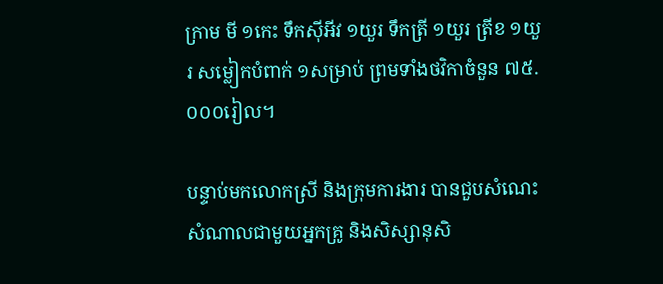ក្រាម មី ១កេះ ទឹកស៊ីអីវ ១យួរ ទឹកត្រី ១យួរ ត្រីខ ១យួរ សម្លៀកបំពាក់ ១សម្រាប់ ព្រមទាំងថវិកាចំនួន ៧៥.០០០រៀល។

បន្ទាប់មកលោកស្រី និងក្រុមការងារ បានជួបសំណេះសំណាលជាមួយអ្នកគ្រូ និងសិស្សានុសិ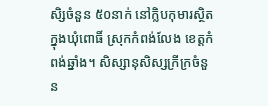សិ្សចំនួន ៥០នាក់ នៅក្លិបកុមារស្ថិតក្នុងឃុំពោធិ៍ ស្រុកកំពង់លែង ខេត្តកំពង់ឆ្នាំង។ សិស្សានុសិស្សក្រីក្រចំនួន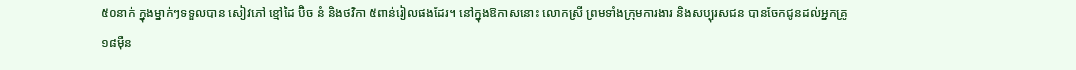៥០នាក់ ក្នុងម្នាក់ៗទទួលបាន សៀវភៅ ខ្មៅដៃ ប៊ិច នំ និងថវិកា ៥ពាន់រៀលផងដែរ។ នៅក្នុងឱកាសនោះ លោកស្រី ព្រមទាំងក្រុមការងារ និងសប្បុរសជន បានចែកជូនដល់អ្នកគ្រូ ១៨ម៉ឺន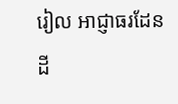រៀល អាជ្ញាធរដែនដី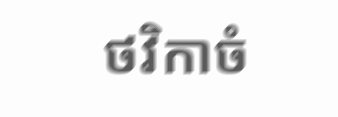ថវិកាចំ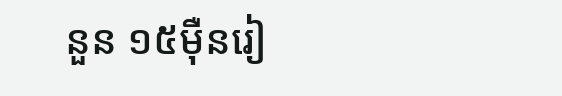នួន ១៥ម៉ឺនរៀ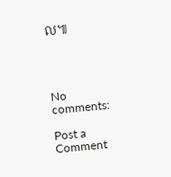ល៕




No comments:

Post a Comment